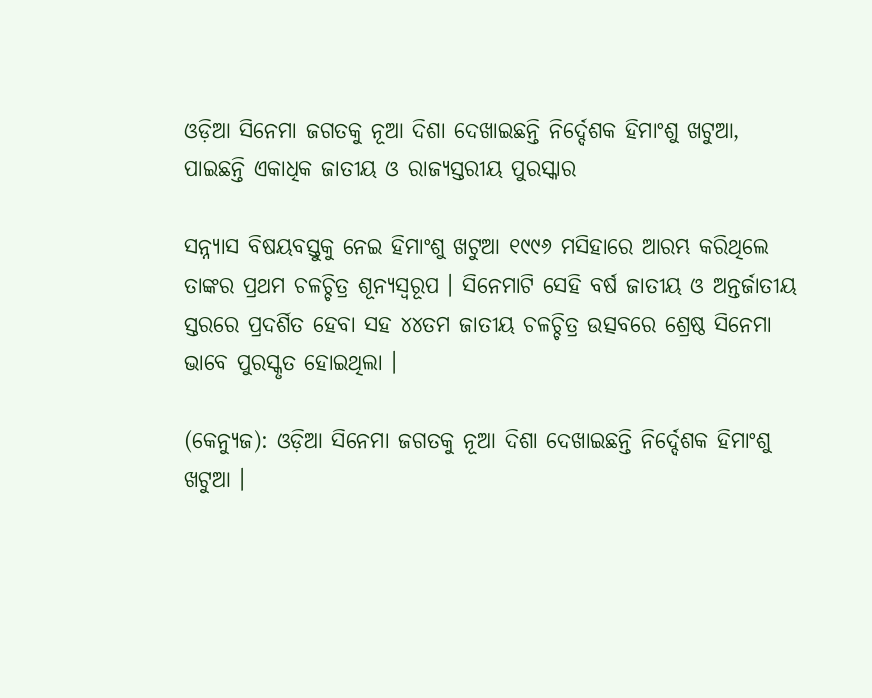ଓଡ଼ିଆ ସିନେମା ଜଗତକୁ ନୂଆ ଦିଶା ଦେଖାଇଛନ୍ତି ନିର୍ଦ୍ଦେଶକ ହିମାଂଶୁ ଖଟୁଆ, ପାଇଛନ୍ତି ଏକାଧିକ ଜାତୀୟ ଓ ରାଜ୍ୟସ୍ତରୀୟ ପୁରସ୍କାର

ସନ୍ନ୍ୟାସ ବିଷୟବସ୍ତୁକୁ ନେଇ ହିମାଂଶୁ ଖଟୁଆ ୧୯୯୬ ମସିହାରେ ଆରମ୍ଭ କରିଥିଲେ ତାଙ୍କର ପ୍ରଥମ ଚଳଚ୍ଚିତ୍ର ଶୂନ୍ୟସ୍ୱରୂପ । ସିନେମାଟି ସେହି ବର୍ଷ ଜାତୀୟ ଓ ଅନ୍ତର୍ଜାତୀୟ ସ୍ତରରେ ପ୍ରଦର୍ଶିତ ହେବା ସହ ୪୪ତମ ଜାତୀୟ ଚଳଚ୍ଚିତ୍ର ଉତ୍ସବରେ ଶ୍ରେଷ୍ଠ ସିନେମା ଭାବେ ପୁରସ୍କୃତ ହୋଇଥିଲା ।

(କେନ୍ୟୁଜ): ଓଡ଼ିଆ ସିନେମା ଜଗତକୁ ନୂଆ ଦିଶା ଦେଖାଇଛନ୍ତି ନିର୍ଦ୍ଦେଶକ ହିମାଂଶୁ ଖଟୁଆ ।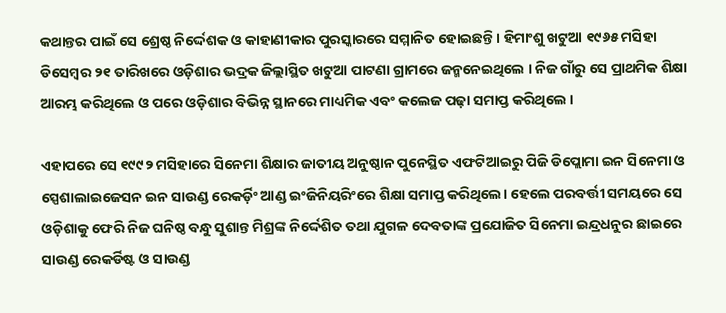କଥାନ୍ତର ପାଇଁ ସେ ଶ୍ରେଷ୍ଠ ନିର୍ଦ୍ଦେଶକ ଓ କାହାଣୀକାର ପୁରସ୍କାରରେ ସମ୍ମାନିତ ହୋଇଛନ୍ତି । ହିମାଂଶୁ ଖଟୁଆ ୧୯୬୫ ମସିହା ଡିସେମ୍ବର ୨୧ ତାରିଖରେ ଓଡ଼ିଶାର ଭଦ୍ରକ ଜିଲ୍ଲାସ୍ଥିତ ଖଟୁଆ ପାଟଣା ଗ୍ରାମରେ ଜନ୍ମନେଇଥିଲେ । ନିଜ ଗାଁରୁ ସେ ପ୍ରାଥମିକ ଶିକ୍ଷା ଆରମ୍ଭ କରିଥିଲେ ଓ ପରେ ଓଡ଼ିଶାର ବିଭିନ୍ନ ସ୍ଥାନରେ ମାଧ୍ୟମିକ ଏବଂ କଲେଜ ପଢ଼ା ସମାପ୍ତ କରିଥିଲେ ।

ଏହାପରେ ସେ ୧୯୯୨ ମସିହାରେ ସିନେମା ଶିକ୍ଷାର ଜାତୀୟ ଅନୁଷ୍ଠାନ ପୁନେସ୍ଥିତ ଏଫଟିଆଇରୁ ପିଜି ଡିପ୍ଲୋମା ଇନ ସିନେମା ଓ ସ୍ପେଶାଲାଇଜେସନ ଇନ ସାଉଣ୍ଡ ରେକର୍ଡ଼ିଂ ଆଣ୍ଡ ଇଂଜିନିୟରିଂରେ ଶିକ୍ଷା ସମାପ୍ତ କରିଥିଲେ। ହେଲେ ପରବର୍ତ୍ତୀ ସମୟରେ ସେ ଓଡ଼ିଶାକୁ ଫେରି ନିଜ ଘନିଷ୍ଠ ବନ୍ଧୁ ସୁଶାନ୍ତ ମିଶ୍ରଙ୍କ ନିର୍ଦ୍ଦେଶିତ ତଥା ଯୁଗଳ ଦେବତାଙ୍କ ପ୍ରଯୋଜିତ ସିନେମା ଇନ୍ଦ୍ରଧନୁର ଛାଇରେ ସାଉଣ୍ଡ ରେକର୍ଡିଷ୍ଟ ଓ ସାଉଣ୍ଡ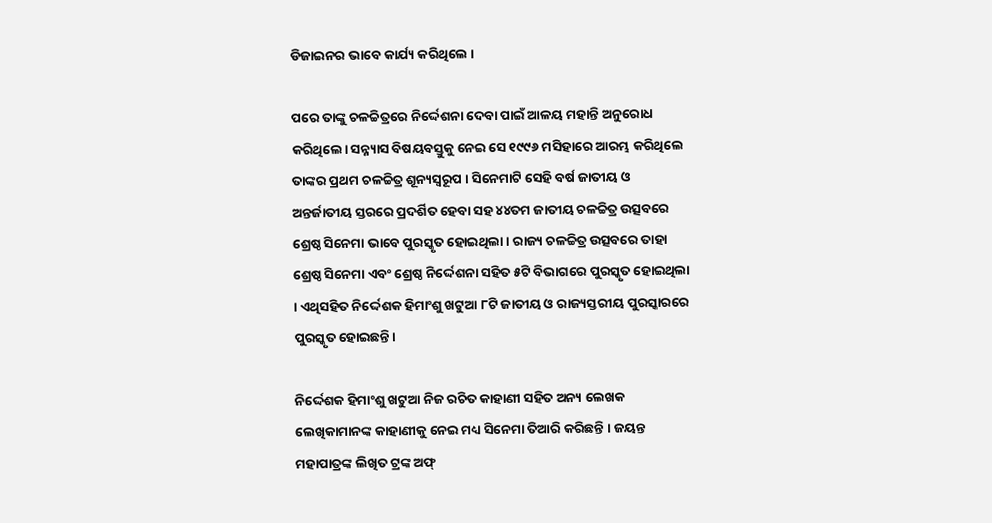ଡିଜାଇନର ଭାବେ କାର୍ଯ୍ୟ କରିଥିଲେ ।

ପରେ ତାଙ୍କୁ ଚଳଚ୍ଚିତ୍ରରେ ନିର୍ଦ୍ଦେଶନା ଦେବା ପାଇଁ ଆଳୟ ମହାନ୍ତି ଅନୁରୋଧ କରିଥିଲେ। ସନ୍ନ୍ୟାସ ବିଷୟବସ୍ତୁକୁ ନେଇ ସେ ୧୯୯୬ ମସିହାରେ ଆରମ୍ଭ କରିଥିଲେ ତାଙ୍କର ପ୍ରଥମ ଚଳଚ୍ଚିତ୍ର ଶୂନ୍ୟସ୍ୱରୂପ । ସିନେମାଟି ସେହି ବର୍ଷ ଜାତୀୟ ଓ ଅନ୍ତର୍ଜାତୀୟ ସ୍ତରରେ ପ୍ରଦର୍ଶିତ ହେବା ସହ ୪୪ତମ ଜାତୀୟ ଚଳଚ୍ଚିତ୍ର ଉତ୍ସବରେ ଶ୍ରେଷ୍ଠ ସିନେମା ଭାବେ ପୁରସ୍କୃତ ହୋଇଥିଲା । ରାଜ୍ୟ ଚଳଚ୍ଚିତ୍ର ଉତ୍ସବରେ ତାହା ଶ୍ରେଷ୍ଠ ସିନେମା ଏବଂ ଶ୍ରେଷ୍ଠ ନିର୍ଦ୍ଦେଶନା ସହିତ ୫ଟି ବିଭାଗରେ ପୁରସ୍କୃତ ହୋଇଥିଲା । ଏଥିସହିତ ନିର୍ଦ୍ଦେଶକ ହିମାଂଶୁ ଖଟୁଆ ୮ଟି ଜାତୀୟ ଓ ରାଜ୍ୟସ୍ତରୀୟ ପୁରସ୍କାରରେ ପୁରସ୍କୃତ ହୋଇଛନ୍ତି।

ନିର୍ଦ୍ଦେଶକ ହିମାଂଶୁ ଖଟୁଆ ନିଜ ରଚିତ କାହାଣୀ ସହିତ ଅନ୍ୟ ଲେଖକ ଲେଖିକାମାନଙ୍କ କାହାଣୀକୁ ନେଇ ମଧ୍ୟ ସିନେମା ତିଆରି କରିଛନ୍ତି । ଜୟନ୍ତ ମହାପାତ୍ରଙ୍କ ଲିଖିତ ଟ୍ରଙ୍କ ଅଫ୍‌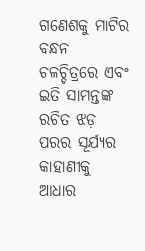ଗଣେଶକୁ ମାଟିର ବନ୍ଧନ ଚଳଚ୍ଚିତ୍ରରେ ଏବଂ ଇତି ସାମନ୍ତଙ୍କ ରଚିତ ଝଡ଼ ପରର ସୂର୍ଯ୍ୟର କାହାଣୀକୁ ଆଧାର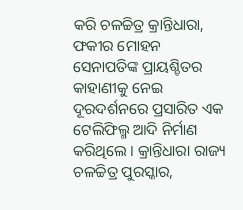କରି ଚଳଚ୍ଚିତ୍ର କ୍ରାନ୍ତିଧାରା, ଫକୀର ମୋହନ ସେନାପତିଙ୍କ ପ୍ରାୟଶ୍ଚିତର କାହାଣୀକୁ ନେଇ ଦୂରଦର୍ଶନରେ ପ୍ରସାରିତ ଏକ ଟେଲିଫିଲ୍ମ ଆଦି ନିର୍ମାଣ କରିଥିଲେ । କ୍ରାନ୍ତିଧାରା ରାଜ୍ୟ ଚଳଚ୍ଚିତ୍ର ପୁରସ୍କାର,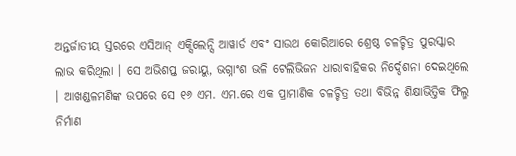ଅନ୍ତର୍ଜାତୀୟ ସ୍ତରରେ ଏସିଆନ୍ ଏକ୍ସିଲେନ୍ସି ଆୱାର୍ଡ ଏବଂ ସାଉଥ କୋରିଆରେ ଶ୍ରେଷ୍ଠ ଚଳଚ୍ଚିତ୍ର ପୁରସ୍କାର ଲାଭ କରିଥିଲା । ସେ ଅଭିଶପ୍ତ ଜରାୟୁ, ଭଗ୍ନାଂଶ ଭଳି ଟେଲିଭିଜନ ଧାରାବାହିକର ନିର୍ଦ୍ଦେଶନା ଦେଇଥିଲେ । ଆଖଣ୍ଡଳମଣିଙ୍କ ଉପରେ ସେ ୧୬ ଏମ. ଏମ.ରେ ଏକ ପ୍ରାମାଣିକ ଚଳଚ୍ଚିତ୍ର ତଥା ବିଭିନ୍ନ ଶିକ୍ଷାଭିତ୍ତିକ ଫିଲ୍ମ ନିର୍ମାଣ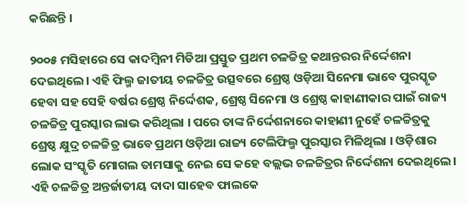କରିଛନ୍ତି ।

୨୦୦୫ ମସିହାରେ ସେ କାଦମ୍ବିନୀ ମିଡିଆ ପ୍ରସ୍ତୁତ ପ୍ରଥମ ଚଳଚ୍ଚିତ୍ର କଥାନ୍ତରର ନିର୍ଦ୍ଦେଶନା ଦେଇଥିଲେ। ଏହି ଫିଲ୍ମ ଜାତୀୟ ଚଳଚ୍ଚିତ୍ର ଉତ୍ସବରେ ଶ୍ରେଷ୍ଠ ଓଡ଼ିଆ ସିନେମା ଭାବେ ପୁରସ୍କୃତ ହେବା ସହ ସେହି ବର୍ଷର ଶ୍ରେଷ୍ଠ ନିର୍ଦ୍ଦେଶକ, ଶ୍ରେଷ୍ଠ ସିନେମା ଓ ଶ୍ରେଷ୍ଠ କାହାଣୀକାର ପାଇଁ ରାଜ୍ୟ ଚଳଚ୍ଚିତ୍ର ପୁରସ୍କାର ଲାଭ କରିଥିଲା । ପରେ ତାଙ୍କ ନିର୍ଦ୍ଦେଶନାରେ କାହାଣୀ ନୁହେଁ ଚଳଚ୍ଚିତ୍ରକୁ ଶ୍ରେଷ୍ଠ କ୍ଷୁଦ୍ର ଚଳଚ୍ଚିତ୍ର ଭାବେ ପ୍ରଥମ ଓଡ଼ିଆ ରାଜ୍ୟ ଟେଲିଫିଲ୍ମ ପୁରସ୍କାର ମିଳିଥିଲା । ଓଡ଼ିଶାର ଲୋକ ସଂସ୍କୃତି ମୋଗଲ ତାମସାକୁ ନେଇ ସେ କହେ ବଲ୍ଲଭ ଚଳଚ୍ଚିତ୍ରର ନିର୍ଦ୍ଦେଶନା ଦେଇଥିଲେ । ଏହି ଚଳଚ୍ଚିତ୍ର ଅନ୍ତର୍ଜାତୀୟ ଦାଦା ସାହେବ ଫାଲକେ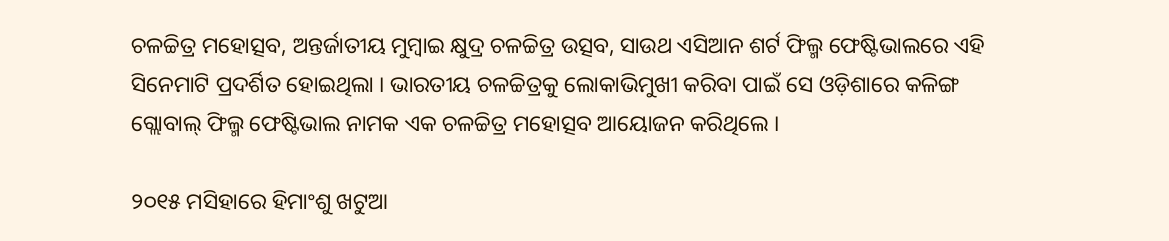ଚଳଚ୍ଚିତ୍ର ମହୋତ୍ସବ, ଅନ୍ତର୍ଜାତୀୟ ମୁମ୍ବାଇ କ୍ଷୁଦ୍ର ଚଳଚ୍ଚିତ୍ର ଉତ୍ସବ, ସାଉଥ ଏସିଆନ ଶର୍ଟ ଫିଲ୍ମ ଫେଷ୍ଟିଭାଲରେ ଏହି ସିନେମାଟି ପ୍ରଦର୍ଶିତ ହୋଇଥିଲା । ଭାରତୀୟ ଚଳଚ୍ଚିତ୍ରକୁ ଲୋକାଭିମୁଖୀ କରିବା ପାଇଁ ସେ ଓଡ଼ିଶାରେ କଳିଙ୍ଗ ଗ୍ଲୋବାଲ୍ ଫିଲ୍ମ ଫେଷ୍ଟିଭାଲ ନାମକ ଏକ ଚଳଚ୍ଚିତ୍ର ମହୋତ୍ସବ ଆୟୋଜନ କରିଥିଲେ ।

୨୦୧୫ ମସିହାରେ ହିମାଂଶୁ ଖଟୁଆ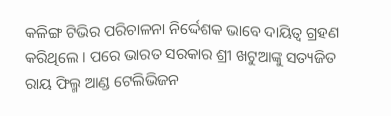କଳିଙ୍ଗ ଟିଭିର ପରିଚାଳନା ନିର୍ଦ୍ଦେଶକ ଭାବେ ଦାୟିତ୍ୱ ଗ୍ରହଣ କରିଥିଲେ । ପରେ ଭାରତ ସରକାର ଶ୍ରୀ ଖଟୁଆଙ୍କୁ ସତ୍ୟଜିତ ରାୟ ଫିଲ୍ମ ଆଣ୍ଡ ଟେଲିଭିଜନ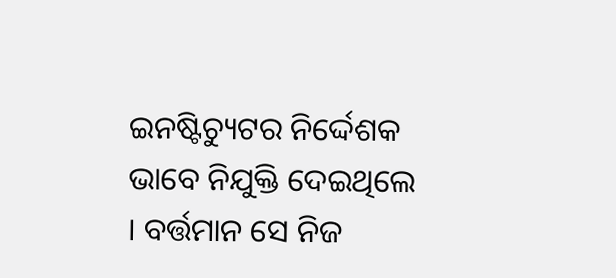ଇନଷ୍ଟିଚ୍ୟୁଟର ନିର୍ଦ୍ଦେଶକ ଭାବେ ନିଯୁକ୍ତି ଦେଇଥିଲେ । ବର୍ତ୍ତମାନ ସେ ନିଜ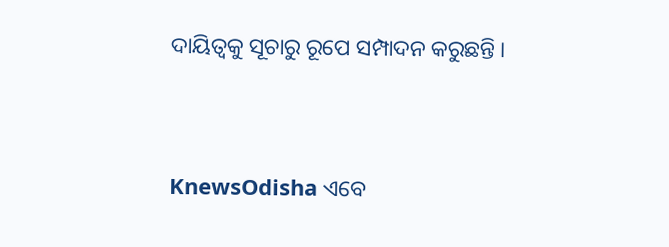ଦାୟିତ୍ୱକୁ ସୂଚାରୁ ରୂପେ ସମ୍ପାଦନ କରୁଛନ୍ତି ।


KnewsOdisha ଏବେ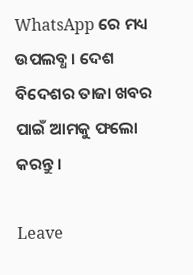WhatsApp ରେ ମଧ୍ୟ ଉପଲବ୍ଧ । ଦେଶ ବିଦେଶର ତାଜା ଖବର ପାଇଁ ଆମକୁ ଫଲୋ କରନ୍ତୁ ।

Leave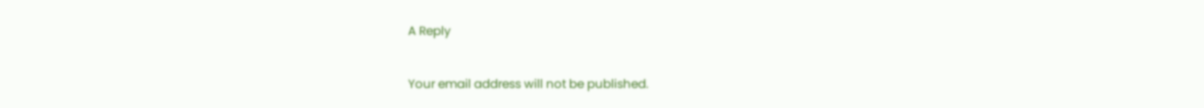A Reply

Your email address will not be published.